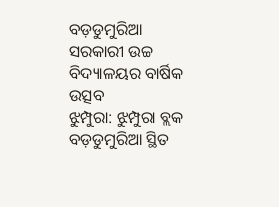ବଡ଼ଡୁମୁରିଆ ସରକାରୀ ଉଚ୍ଚ ବିଦ୍ୟାଳୟର ବାର୍ଷିକ ଉତ୍ସବ
ଝୁମ୍ପୁରା: ଝୁମ୍ପୁରା ବ୍ଲକ ବଡ଼ଡୁମୁରିଆ ସ୍ଥିତ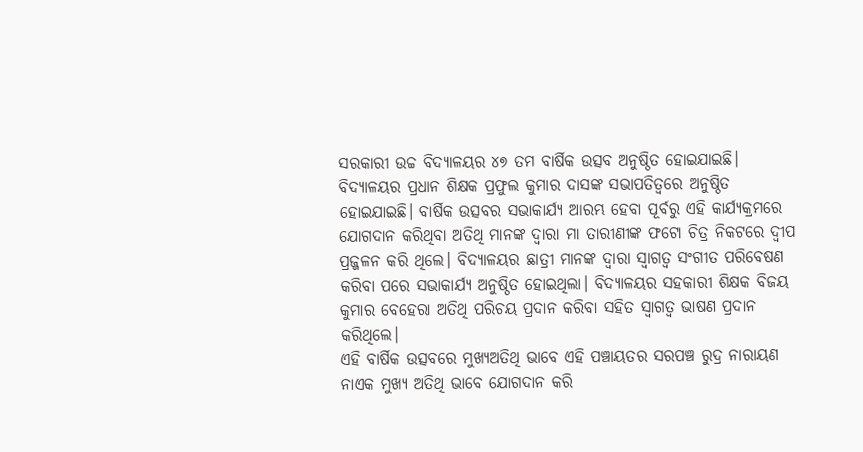ସରକାରୀ ଉଚ୍ଚ ବିଦ୍ୟାଳୟର ୪୭ ତମ ବାର୍ଷିକ ଉତ୍ସବ ଅନୁଷ୍ଠିତ ହୋଇଯାଇଛି। ବିଦ୍ୟାଳୟର ପ୍ରଧାନ ଶିକ୍ଷକ ପ୍ରଫୁଲ କୁମାର ଦାସଙ୍କ ସଭାପତିତ୍ୱରେ ଅନୁଷ୍ଠିତ ହୋଇଯାଇଛି। ବାର୍ଷିକ ଉତ୍ସବର ସଭାକାର୍ଯ୍ୟ ଆରମ୍ଭ ହେବା ପୂର୍ବରୁ ଏହି କାର୍ଯ୍ୟକ୍ରମରେ ଯୋଗଦାନ କରିଥିବା ଅତିଥି ମାନଙ୍କ ଦ୍ୱାରା ମା ତାରୀଣୀଙ୍କ ଫଟୋ ଚିତ୍ର ନିକଟରେ ଦ୍ୱୀପ ପ୍ରଜ୍ଜଳନ କରି ଥିଲେ। ବିଦ୍ୟାଳୟର ଛାତ୍ରୀ ମାନଙ୍କ ଦ୍ୱାରା ସ୍ୱାଗତ୍ୱ ସଂଗୀତ ପରିବେଷଣ କରିବା ପରେ ସଭାକାର୍ଯ୍ୟ ଅନୁଷ୍ଠିତ ହୋଇଥିଲା। ବିଦ୍ୟାଳୟର ସହକାରୀ ଶିକ୍ଷକ ବିଜୟ କୁମାର ବେହେରା ଅତିଥି ପରିଚୟ ପ୍ରଦାନ କରିବା ସହିତ ସ୍ୱାଗତ୍ୱ ଭାଷଣ ପ୍ରଦାନ କରିଥିଲେ।
ଏହି ବାର୍ଷିକ ଉତ୍ସବରେ ମୁଖ୍ୟଅତିଥି ଭାବେ ଏହି ପଞ୍ଚାୟତର ସରପଞ୍ଚ ରୁଦ୍ର ନାରାୟଣ ନାଏକ ମୁଖ୍ୟ ଅତିଥି ଭାବେ ଯୋଗଦାନ କରି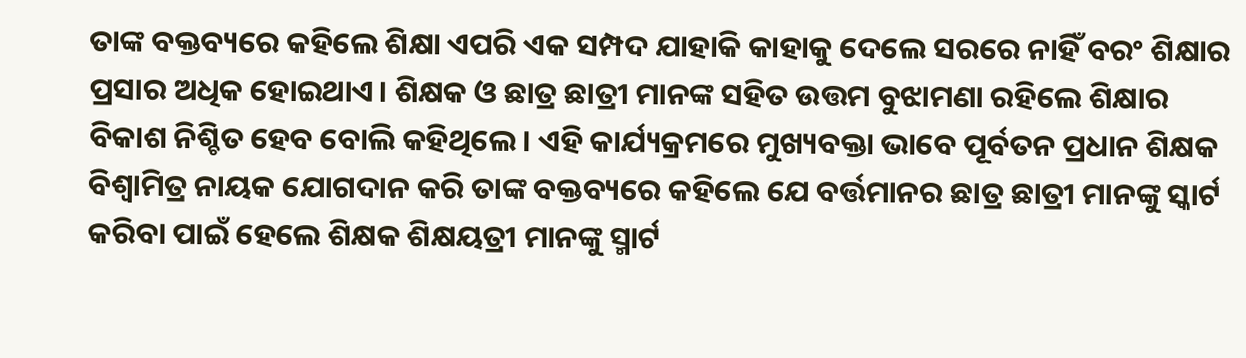ତାଙ୍କ ବକ୍ତବ୍ୟରେ କହିଲେ ଶିକ୍ଷା ଏପରି ଏକ ସମ୍ପଦ ଯାହାକି କାହାକୁ ଦେଲେ ସରରେ ନାହିଁ ବରଂ ଶିକ୍ଷାର ପ୍ରସାର ଅଧିକ ହୋଇଥାଏ। ଶିକ୍ଷକ ଓ ଛାତ୍ର ଛାତ୍ରୀ ମାନଙ୍କ ସହିତ ଉତ୍ତମ ବୁଝାମଣା ରହିଲେ ଶିକ୍ଷାର ବିକାଶ ନିଶ୍ଚିତ ହେବ ବୋଲି କହିଥିଲେ। ଏହି କାର୍ଯ୍ୟକ୍ରମରେ ମୁଖ୍ୟବକ୍ତା ଭାବେ ପୂର୍ବତନ ପ୍ରଧାନ ଶିକ୍ଷକ ବିଶ୍ୱାମିତ୍ର ନାୟକ ଯୋଗଦାନ କରି ତାଙ୍କ ବକ୍ତବ୍ୟରେ କହିଲେ ଯେ ବର୍ତ୍ତମାନର ଛାତ୍ର ଛାତ୍ରୀ ମାନଙ୍କୁ ସ୍କାର୍ଟ କରିବା ପାଇଁ ହେଲେ ଶିକ୍ଷକ ଶିକ୍ଷୟତ୍ରୀ ମାନଙ୍କୁ ସ୍ମାର୍ଟ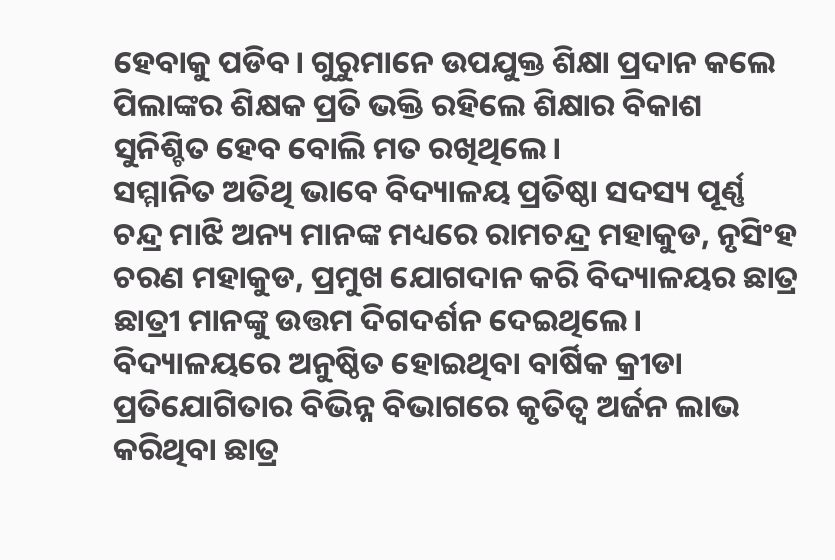ହେବାକୁ ପଡିବ। ଗୁରୁମାନେ ଉପଯୁକ୍ତ ଶିକ୍ଷା ପ୍ରଦାନ କଲେ ପିଲାଙ୍କର ଶିକ୍ଷକ ପ୍ରତି ଭକ୍ତି ରହିଲେ ଶିକ୍ଷାର ବିକାଶ ସୁନିଶ୍ଚିତ ହେବ ବୋଲି ମତ ରଖିଥିଲେ।
ସମ୍ମାନିତ ଅତିଥି ଭାବେ ବିଦ୍ୟାଳୟ ପ୍ରତିଷ୍ଠା ସଦସ୍ୟ ପୂର୍ଣ୍ଣ ଚନ୍ଦ୍ର ମାଝି ଅନ୍ୟ ମାନଙ୍କ ମଧ୍ୟରେ ରାମଚନ୍ଦ୍ର ମହାକୁଡ, ନୃସିଂହ ଚରଣ ମହାକୁଡ, ପ୍ରମୁଖ ଯୋଗଦାନ କରି ବିଦ୍ୟାଳୟର ଛାତ୍ର ଛାତ୍ରୀ ମାନଙ୍କୁ ଉତ୍ତମ ଦିଗଦର୍ଶନ ଦେଇଥିଲେ। ବିଦ୍ୟାଳୟରେ ଅନୁଷ୍ଠିତ ହୋଇଥିବା ବାର୍ଷିକ କ୍ରୀଡା ପ୍ରତିଯୋଗିତାର ବିଭିନ୍ନ ବିଭାଗରେ କୃତିତ୍ୱ ଅର୍ଜନ ଲାଭ କରିଥିବା ଛାତ୍ର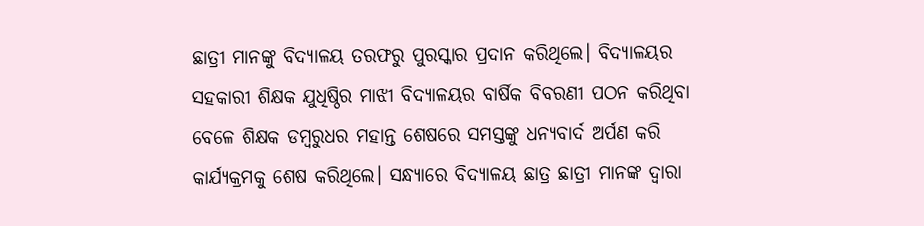ଛାତ୍ରୀ ମାନଙ୍କୁ ବିଦ୍ୟାଳୟ ତରଫରୁ ପୁରସ୍କାର ପ୍ରଦାନ କରିଥିଲେ। ବିଦ୍ୟାଳୟର ସହକାରୀ ଶିକ୍ଷକ ଯୁଧିଷ୍ଠିର ମାଝୀ ବିଦ୍ୟାଳୟର ବାର୍ଷିକ ବିବରଣୀ ପଠନ କରିଥିବା ବେଳେ ଶିକ୍ଷକ ଡମ୍ବରୁଧର ମହାନ୍ତ ଶେଷରେ ସମସ୍ତଙ୍କୁ ଧନ୍ୟବାର୍ଦ ଅର୍ପଣ କରି କାର୍ଯ୍ୟକ୍ରମକୁ ଶେଷ କରିଥିଲେ। ସନ୍ଧ୍ୟାରେ ବିଦ୍ୟାଳୟ ଛାତ୍ର ଛାତ୍ରୀ ମାନଙ୍କ ଦ୍ୱାରା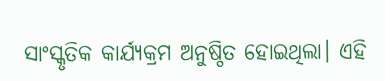ସାଂସ୍କୃତିକ କାର୍ଯ୍ୟକ୍ରମ ଅନୁଷ୍ଠିତ ହୋଇଥିଲା। ଏହି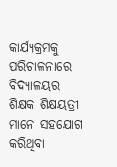କାର୍ଯ୍ୟକ୍ରମକୁ ପରିଚାଳନାରେ ବିଦ୍ୟାଳୟର ଶିକ୍ଷକ ଶିକ୍ଷୟତ୍ରୀ ମାନେ ସହଯୋଗ କରିଥିବା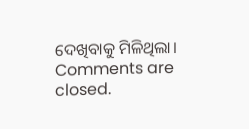ଦେଖିବାକୁ ମିଳିଥିଲା।
Comments are closed.